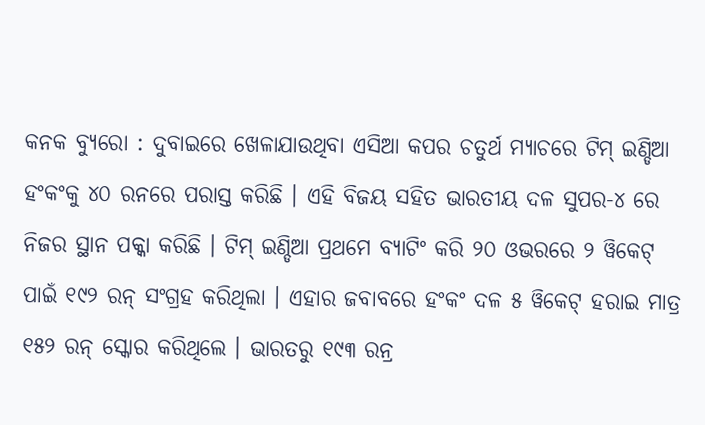କନକ ବ୍ୟୁରୋ : ଦୁବାଇରେ ଖେଳାଯାଉଥିବା ଏସିଆ କପର ଚତୁର୍ଥ ମ୍ୟାଚରେ ଟିମ୍ ଇଣ୍ଡିଆ ହଂକଂକୁ ୪୦ ରନରେ ପରାସ୍ତ କରିଛି । ଏହି ବିଜୟ ସହିତ ଭାରତୀୟ ଦଳ ସୁପର-୪ ରେ ନିଜର ସ୍ଥାନ ପକ୍କା କରିଛି । ଟିମ୍ ଇଣ୍ଡିଆ ପ୍ରଥମେ ବ୍ୟାଟିଂ କରି ୨୦ ଓଭରରେ ୨ ୱିକେଟ୍ ପାଇଁ ୧୯୨ ରନ୍ ସଂଗ୍ରହ କରିଥିଲା । ଏହାର ଜବାବରେ ହଂକଂ ଦଳ ୫ ୱିକେଟ୍ ହରାଇ ମାତ୍ର ୧୫୨ ରନ୍ ସ୍କୋର କରିଥିଲେ । ଭାରତରୁ ୧୯୩ ରନ୍ର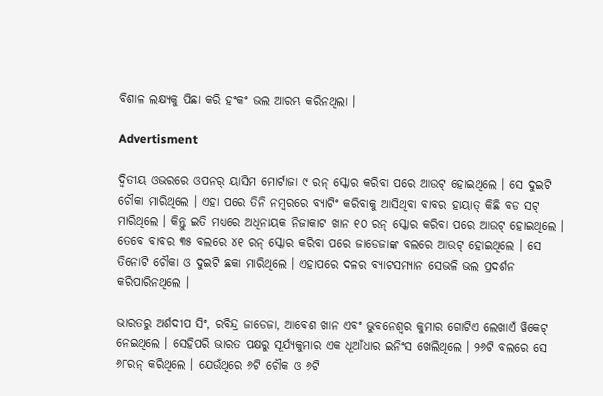ବିଶାଳ ଲକ୍ଷ୍ୟକୁ ପିଛା କରି ହଂକଂ ଭଲ ଆରମ୍ଭ କରିନଥିଲା ।

Advertisment

ଦ୍ୱିତୀୟ ଓଭରରେ ଓପନର୍ ୟାସିମ ମୋର୍ଟାଜା ୯ ରନ୍ ସ୍କୋର କରିବା ପରେ ଆଉଟ୍ ହୋଇଥିଲେ । ସେ ଦୁଇଟି ଚୌକା ମାରିଥିଲେ । ଏହା ପରେ ତିନି ନମ୍ବରରେ ବ୍ୟାଟିଂ କରିବାକୁ ଆସିଥିବା ବାବର ହାୟାତ୍ କିଛି ବଡ ସଟ୍ ମାରିଥିଲେ । କିନ୍ତୁ ଇତି ମଧ୍ୟରେ ଅଧିନାୟକ ନିଜାକାଟ ଖାନ ୧୦ ରନ୍ ସ୍କୋର କରିବା ପରେ ଆଉଟ୍ ହୋଇଥିଲେ । ତେବେ ବାବର ୩୫ ବଲରେ ୪୧ ରନ୍ ସ୍କୋର କରିବା ପରେ ଜାଡେଜାଙ୍କ ବଲରେ ଆଉଟ୍ ହୋଇଥିଲେ । ସେ ତିନୋଟି ଚୌକା ଓ ଦୁଇଟି ଛକା ମାରିଥିଲେ । ଏହାପରେ ଦଳର ବ୍ୟାଟସମ୍ୟାନ ସେଭଳି ଭଲ ପ୍ରଦର୍ଶନ କରିପାରିନଥିଲେ ।

ଭାରତରୁ ଅର୍ଶଦୀପ ସିଂ, ରବିନ୍ଦ୍ର ଜାଡେଜା, ଆବେଶ ଖାନ ଏବଂ ଭୁବନେଶ୍ୱର କୁମାର ଗୋଟିଏ ଲେଖାଏଁ ୱିକେଟ୍ ନେଇଥିଲେ । ସେହିପରି ଭାରତ ପକ୍ଷରୁ ସୂର୍ଯ୍ୟକୁମାର ଏକ ଧୂଆଁଧାର ଇନିଂସ ଖେଲିଥିଲେ । ୨୬ଟି ବଲରେ ସେ ୬୮ରନ୍ କରିଥିଲେ । ଯେଉଁଥିରେ ୬ଟି ଚୌକ ଓ ୬ଟି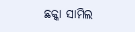ଛକ୍କା ସାମିଲ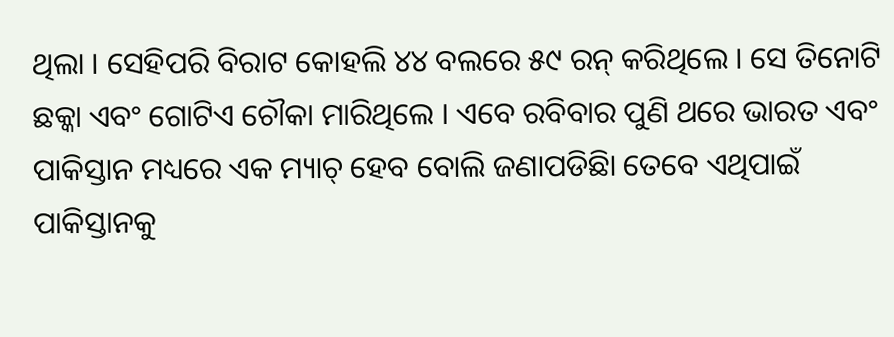ଥିଲା । ସେହିପରି ବିରାଟ କୋହଲି ୪୪ ବଲରେ ୫୯ ରନ୍ କରିଥିଲେ । ସେ ତିନୋଟି ଛକ୍କା ଏବଂ ଗୋଟିଏ ଚୌକା ମାରିଥିଲେ । ଏବେ ରବିବାର ପୁଣି ଥରେ ଭାରତ ଏବଂ ପାକିସ୍ତାନ ମଧ୍ୟରେ ଏକ ମ୍ୟାଚ୍ ହେବ ବୋଲି ଜଣାପଡିଛିା ତେବେ ଏଥିପାଇଁ ପାକିସ୍ତାନକୁ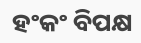ହଂକଂ ବିପକ୍ଷ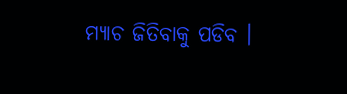ମ୍ୟାଚ ଜିତିବାକୁ ପଡିବ ।